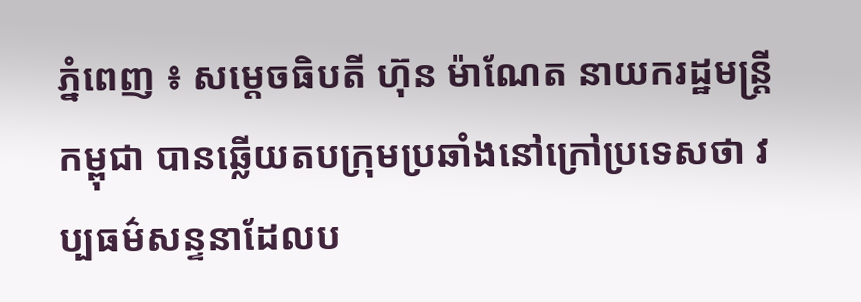ភ្នំពេញ ៖ សម្តេចធិបតី ហ៊ុន ម៉ាណែត នាយករដ្ឋមន្ត្រីកម្ពុជា បានឆ្លើយតបក្រុមប្រឆាំងនៅក្រៅប្រទេសថា វប្បធម៌សន្ទនាដែលប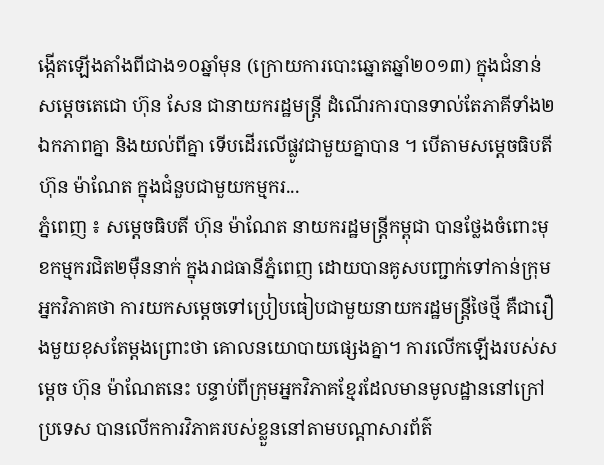ង្កើតឡើងតាំងពីជាង១០ឆ្នាំមុន (ក្រោយការបោះឆ្នោតឆ្នាំ២០១៣) ក្នុងជំនាន់សម្តេចតេជោ ហ៊ុន សែន ជានាយករដ្ឋមន្រ្តី ដំណើរការបានទាល់តែភាគីទាំង២ ឯកភាពគ្នា និងយល់ពីគ្នា ទើបដើរលើផ្លូវជាមួយគ្នាបាន ។ បើតាមសម្ដេចធិបតី ហ៊ុន ម៉ាណែត ក្នុងជំនួបជាមួយកម្មករ...
ភ្នំពេញ ៖ សម្តេចធិបតី ហ៊ុន ម៉ាណែត នាយករដ្ឋមន្ត្រីកម្ពុជា បានថ្លែងចំពោះមុខកម្មករជិត២ម៉ឺននាក់ ក្នុងរាជធានីភ្នំពេញ ដោយបានគូសបញ្ជាក់ទៅកាន់ក្រុមអ្នកវិភាគថា ការយកសម្តេចទៅប្រៀបធៀបជាមួយនាយករដ្ឋមន្ត្រីថៃថ្មី គឺជារឿងមួយខុសតែម្តងព្រោះថា គោលនយោបាយផ្សេងគ្នា។ ការលើកឡើងរបស់សម្តេច ហ៊ុន ម៉ាណែតនេះ បន្ទាប់ពីក្រុមអ្នកវិភាគខ្មែរដែលមានមូលដ្ឋាននៅក្រៅប្រទេស បានលើកការវិភាគរបស់ខ្លួននៅតាមបណ្តាសារព័ត៌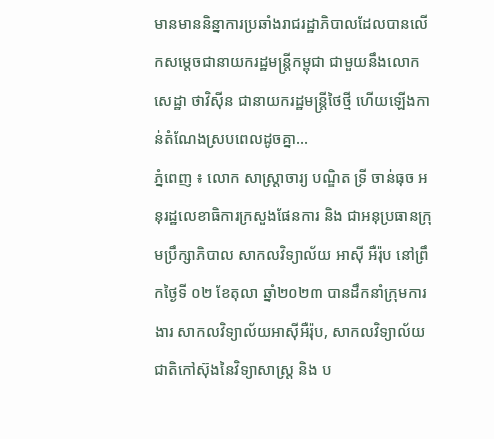មានមាននិន្នាការប្រឆាំងរាជរដ្ឋាភិបាលដែលបានលើកសម្តេចជានាយករដ្ឋមន្រ្តីកម្ពុជា ជាមួយនឹងលោក សេដ្ឋា ថាវិស៊ីន ជានាយករដ្ឋមន្រ្តីថៃថ្មី ហើយឡើងកាន់តំណែងស្របពេលដូចគ្នា...
ភ្នំពេញ ៖ លោក សាស្ដ្រាចារ្យ បណ្ឌិត ទ្រី ចាន់ធុច អនុរដ្ឋលេខាធិការក្រសួងផែនការ និង ជាអនុប្រធានក្រុមប្រឹក្សាភិបាល សាកលវិទ្យាល័យ អាស៊ី អឺរ៉ុប នៅព្រឹកថ្ងៃទី ០២ ខែតុលា ឆ្នាំ២០២៣ បានដឹកនាំក្រុមការងារ សាកលវិទ្យាល័យអាស៊ីអឺរ៉ុប, សាកលវិទ្យាល័យជាតិកៅស៊ុងនៃវិទ្យាសាស្ដ្រ និង ប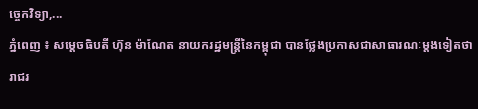ច្ចេកវិទ្យា,...
ភ្នំពេញ ៖ សម្ដេចធិបតី ហ៊ុន ម៉ាណែត នាយករដ្ឋមន្ដ្រីនៃកម្ពុជា បានថ្លែងប្រកាសជាសាធារណៈម្តងទៀតថា រាជរ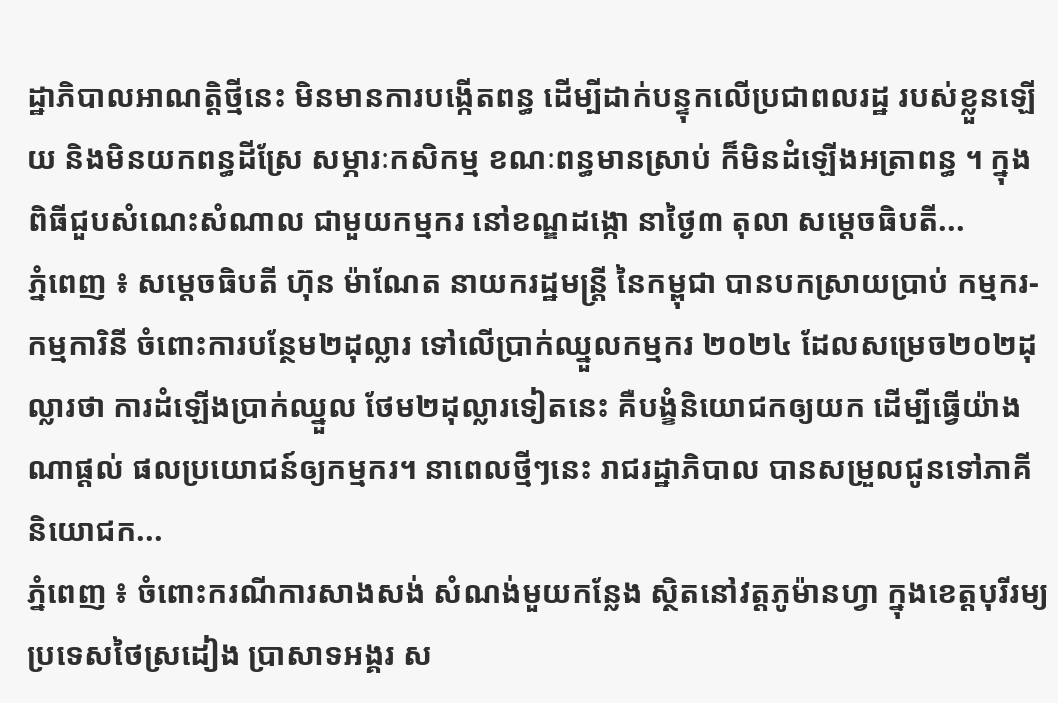ដ្ឋាភិបាលអាណត្តិថ្មីនេះ មិនមានការបង្កើតពន្ធ ដើម្បីដាក់បន្ទុកលើប្រជាពលរដ្ឋ របស់ខ្លួនឡើយ និងមិនយកពន្ធដីស្រែ សម្ភារៈកសិកម្ម ខណៈពន្ធមានស្រាប់ ក៏មិនដំឡើងអត្រាពន្ធ ។ ក្នុងពិធីជួបសំណេះសំណាល ជាមួយកម្មករ នៅខណ្ឌដង្កោ នាថ្ងៃ៣ តុលា សម្ដេចធិបតី...
ភ្នំពេញ ៖ សម្ដេចធិបតី ហ៊ុន ម៉ាណែត នាយករដ្ឋមន្ដ្រី នៃកម្ពុជា បានបកស្រាយប្រាប់ កម្មករ-កម្មការិនី ចំពោះការបន្ថែម២ដុល្លារ ទៅលើប្រាក់ឈ្នួលកម្មករ ២០២៤ ដែលសម្រេច២០២ដុល្លារថា ការដំឡើងប្រាក់ឈ្នួល ថែម២ដុល្លារទៀតនេះ គឺបង្ខំនិយោជកឲ្យយក ដើម្បីធ្វើយ៉ាងណាផ្ដល់ ផលប្រយោជន៍ឲ្យកម្មករ។ នាពេលថ្មីៗនេះ រាជរដ្ឋាភិបាល បានសម្រួលជូនទៅភាគី និយោជក...
ភ្នំពេញ ៖ ចំពោះករណីការសាងសង់ សំណង់មួយកន្លែង ស្ថិតនៅវត្តភូម៉ានហ្វា ក្នុងខេត្តបុរីរម្យ ប្រទេសថៃស្រដៀង ប្រាសាទអង្គរ ស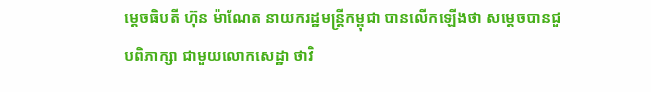ម្តេចធិបតី ហ៊ុន ម៉ាណែត នាយករដ្ឋមន្រ្តីកម្ពុជា បានលើកឡើងថា សម្តេចបានជួបពិភាក្សា ជាមួយលោកសេដ្ឋា ថាវិ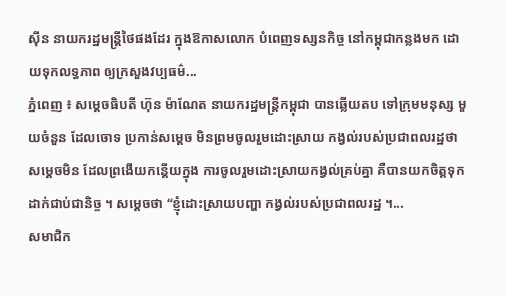ស៊ីន នាយករដ្ឋមន្រ្តីថៃផងដែរ ក្នុងឱកាសលោក បំពេញទស្សនកិច្ច នៅកម្ពុជាកន្លងមក ដោយទុកលទ្ធភាព ឲ្យក្រសួងវប្បធម៌...
ភ្នំពេញ ៖ សម្តេចធិបតី ហ៊ុន ម៉ាណែត នាយករដ្ឋមន្រ្តីកម្ពុជា បានឆ្លើយតប ទៅក្រុមមនុស្ស មួយចំនួន ដែលចោទ ប្រកាន់សម្តេច មិនព្រមចូលរួមដោះស្រាយ កង្វល់របស់ប្រជាពលរដ្ឋថា សម្តេចមិន ដែលព្រងើយកន្តើយក្នុង ការចូលរួមដោះស្រាយកង្វល់គ្រប់គ្នា គឺបានយកចិត្តទុកដាក់ជាប់ជានិច្ច ។ សម្តេចថា “ខ្ញុំដោះស្រាយបញ្ហា កង្វល់របស់ប្រជាពលរដ្ឋ ។...
សមាជិក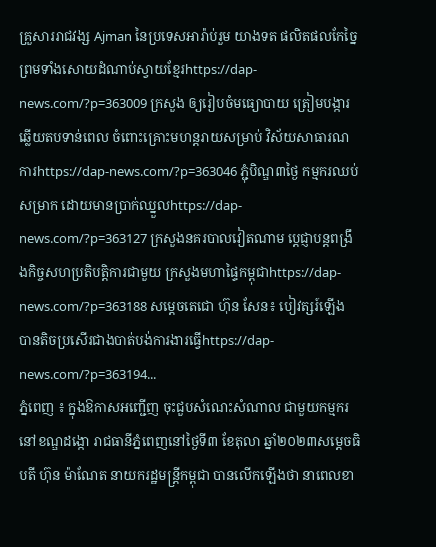គ្រួសាររាជវង្ស Ajman នៃប្រទេសអារ៉ាប់រួម យាងទត ផលិតផលកែច្នៃ ព្រមទាំងសោយដំណាប់ស្វាយខ្មែរhttps://dap-news.com/?p=363009 ក្រសួង ឲ្យរៀបចំមធ្យោបាយ ត្រៀមបង្ការឆ្លើយតបទាន់ពេល ចំពោះគ្រោះមហន្ដរាយសម្រាប់ វិស័យសាធារណការhttps://dap-news.com/?p=363046 ភ្ជុំបិណ្ឌ៣ថ្ងៃ កម្មករឈប់សម្រាក ដោយមានប្រាក់ឈ្នួលhttps://dap-news.com/?p=363127 ក្រសួងនគរបាលវៀតណាម ប្ដេជ្ញាបន្តពង្រឹងកិច្ចសហប្រតិបត្តិការជាមួយ ក្រសួងមហាផ្ទៃកម្ពុជាhttps://dap-news.com/?p=363188 សម្ដេចតេជោ ហ៊ុន សែន៖ បៀវត្សរ៍ឡើង បានតិចប្រសើរជាងបាត់បង់ការងារធ្វើhttps://dap-news.com/?p=363194...
ភ្នំពេញ ៖ ក្នុងឱកាសអញ្ជើញ ចុះជួបសំណេះសំណាល ជាមួយកម្មករ នៅខណ្ឌដង្កោ រាជធានីភ្នំពេញនៅថ្ងៃទី៣ ខែតុលា ឆ្នាំ២០២៣សម្តេចធិបតី ហ៊ុន ម៉ាណែត នាយករដ្ឋមន្រ្តីកម្ពុជា បានលើកឡើងថា នាពេលខា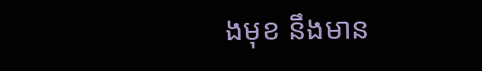ងមុខ នឹងមាន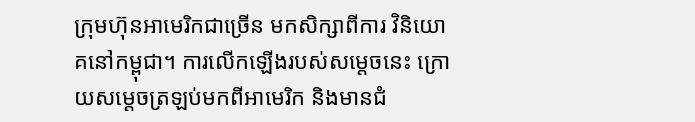ក្រុមហ៊ុនអាមេរិកជាច្រើន មកសិក្សាពីការ វិនិយោគនៅកម្ពុជា។ ការលើកឡើងរបស់សម្តេចនេះ ក្រោយសម្តេចត្រឡប់មកពីអាមេរិក និងមានជំ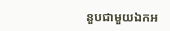នួបជាមួយឯកអ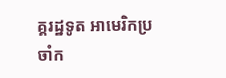គ្គរដ្ឋទូត អាមេរិកប្រចាំក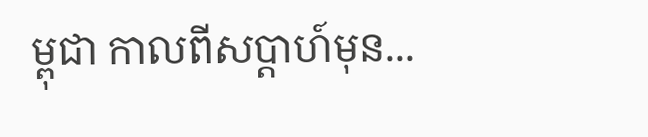ម្ពុជា កាលពីសប្តាហ៍មុន...